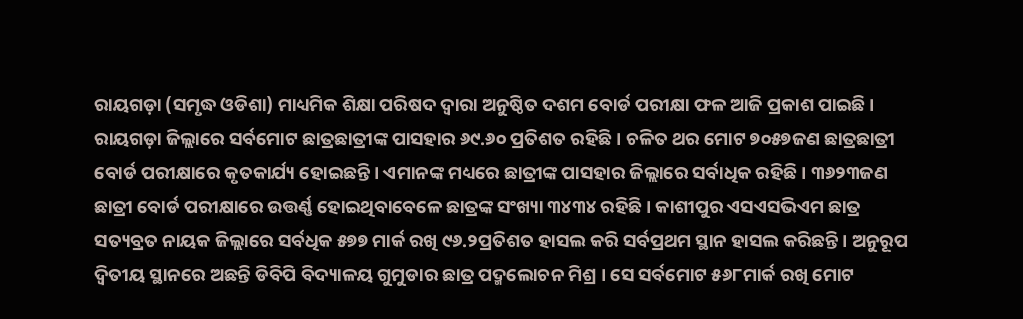ରାୟଗଡ଼ା (ସମୃଦ୍ଧ ଓଡିଶା) ମାଧ୍ୟମିକ ଶିକ୍ଷା ପରିଷଦ ଦ୍ୱାରା ଅନୁଷ୍ଠିତ ଦଶମ ବୋର୍ଡ ପରୀକ୍ଷା ଫଳ ଆଜି ପ୍ରକାଶ ପାଇଛି । ରାୟଗଡ଼ା ଜିଲ୍ଲାରେ ସର୍ବମୋଟ ଛାତ୍ରଛାତ୍ରୀଙ୍କ ପାସହାର ୬୯.୬୦ ପ୍ରତିଶତ ରହିଛି । ଚଳିତ ଥର ମୋଟ ୭୦୫୭ଜଣ ଛାତ୍ରଛାତ୍ରୀ ବୋର୍ଡ ପରୀକ୍ଷାରେ କୃତକାର୍ଯ୍ୟ ହୋଇଛନ୍ତି । ଏମାନଙ୍କ ମଧ୍ୟରେ ଛାତ୍ରୀଙ୍କ ପାସହାର ଜିଲ୍ଲାରେ ସର୍ବାଧିକ ରହିଛି । ୩୬୨୩ଜଣ ଛାତ୍ରୀ ବୋର୍ଡ ପରୀକ୍ଷାରେ ଉତ୍ତର୍ଣ୍ଣ ହୋଇଥିବାବେଳେ ଛାତ୍ରଙ୍କ ସଂଖ୍ୟା ୩୪୩୪ ରହିଛି । କାଶୀପୁର ଏସଏସଭିଏମ ଛାତ୍ର ସତ୍ୟବ୍ରତ ନାୟକ ଜିଲ୍ଲାରେ ସର୍ବଧିକ ୫୭୭ ମାର୍କ ରଖି ୯୬.୨ପ୍ରତିଶତ ହାସଲ କରି ସର୍ବପ୍ରଥମ ସ୍ଥାନ ହାସଲ କରିଛନ୍ତି । ଅନୁରୂପ ଦ୍ୱିତୀୟ ସ୍ଥାନରେ ଅଛନ୍ତି ଡିବିପି ବିଦ୍ୟାଳୟ ଗୁମୁଡାର ଛାତ୍ର ପଦ୍ମଲୋଚନ ମିଶ୍ର । ସେ ସର୍ବମୋଟ ୫୬୮ମାର୍କ ରଖି ମୋଟ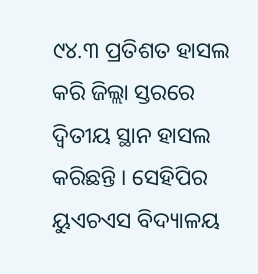୯୪.୩ ପ୍ରତିଶତ ହାସଲ କରି ଜିଲ୍ଲା ସ୍ତରରେ ଦ୍ୱିତୀୟ ସ୍ଥାନ ହାସଲ କରିଛନ୍ତି । ସେହିପିର ୟୁଏଚଏସ ବିଦ୍ୟାଳୟ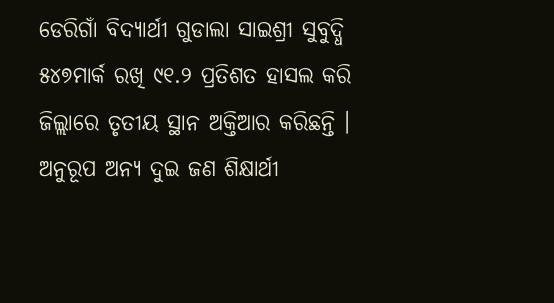ଡେରିଗାଁ ବିଦ୍ୟାର୍ଥୀ ଗୁଡାଲା ସାଇଶ୍ରୀ ସୁବୁଦ୍ଧି ୫୪୭ମାର୍କ ରଖି ୯୧.୨ ପ୍ରତିଶତ ହାସଲ କରି ଜିଲ୍ଲାରେ ତୃତୀୟ ସ୍ଥାନ ଅକ୍ତିଆର କରିଛନ୍ତି । ଅନୁରୂପ ଅନ୍ୟ ଦୁଇ ଜଣ ଶିକ୍ଷାର୍ଥୀ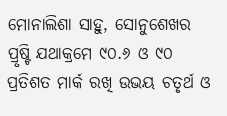ମୋନାଲିଶା ସାହୁ, ସୋନୁଶେଖର ପ୍ରୃଷ୍ଟି ଯଥାକ୍ରମେ ୯୦.୬ ଓ ୯୦ ପ୍ରତିଶତ ମାର୍କ ରଖି ଉଭୟ ଚତୃର୍ଥ ଓ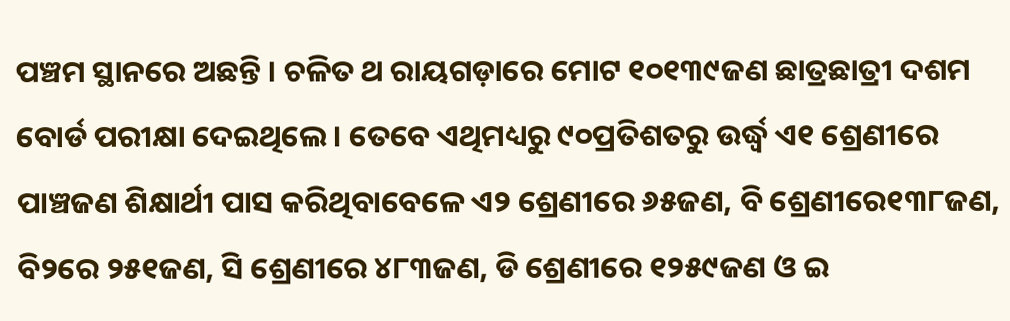ପଞ୍ଚମ ସ୍ଥାନରେ ଅଛନ୍ତି । ଚଳିତ ଥ ରାୟଗଡ଼ାରେ ମୋଟ ୧୦୧୩୯ଜଣ ଛାତ୍ରଛାତ୍ରୀ ଦଶମ ବୋର୍ଡ ପରୀକ୍ଷା ଦେଇଥିଲେ । ତେବେ ଏଥିମଧ୍ୟରୁ ୯୦ପ୍ରତିଶତରୁ ଉର୍ଦ୍ଧ୍ୱ ଏ୧ ଶ୍ରେଣୀରେ ପାଞ୍ଚଜଣ ଶିକ୍ଷାର୍ଥୀ ପାସ କରିଥିବାବେଳେ ଏ୨ ଶ୍ରେଣୀରେ ୬୫ଜଣ, ବି ଶ୍ରେଣୀରେ୧୩୮ଜଣ, ବି୨ରେ ୨୫୧ଜଣ, ସି ଶ୍ରେଣୀରେ ୪୮୩ଜଣ, ଡି ଶ୍ରେଣୀରେ ୧୨୫୯ଜଣ ଓ ଇ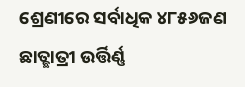ଶ୍ରେଣୀରେ ସର୍ବାଧିକ ୪୮୫୬ଜଣ ଛାତ୍ଛାତ୍ରୀ ଉର୍ତ୍ତିର୍ଣ୍ଣ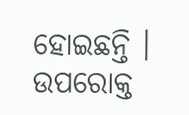ହୋଇଛନ୍ତି । ଉପରୋକ୍ତ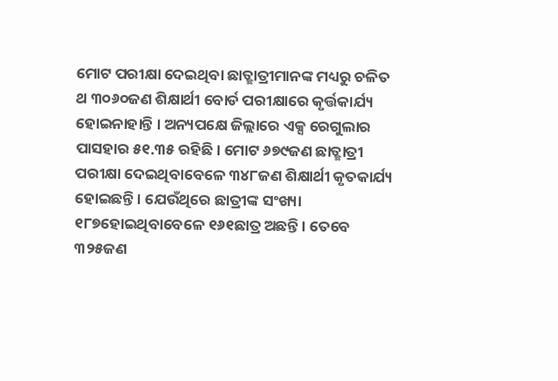ମୋଟ ପରୀକ୍ଷା ଦେଇଥିବା ଛାତ୍ଛାତ୍ରୀମାନଙ୍କ ମଧ୍ୟରୁ ଚଳିତ ଥ ୩୦୬୦ଜଣ ଶିକ୍ଷାର୍ଥୀ ବୋର୍ଡ ପରୀକ୍ଷାରେ କୃର୍ତ୍ତକାର୍ଯ୍ୟ ହୋଇନାହାନ୍ତି । ଅନ୍ୟପକ୍ଷେ ଜିଲ୍ଲାରେ ଏକ୍ସ ରେଗୁଲାର ପାସହାର ୫୧.୩୫ ରହିଛି । ମୋଟ ୬୭୯ଜଣ ଛାତ୍ଛାତ୍ରୀ ପରୀକ୍ଷା ଦେଇଥିବାବେଳେ ୩୪୮ଜଣ ଶିକ୍ଷାର୍ଥୀ କୃତକାର୍ଯ୍ୟ ହୋଇଛନ୍ତି । ଯେଉଁଥିରେ ଛାତ୍ରୀଙ୍କ ସଂଖ୍ୟା ୧୮୭ହୋଇଥିବାବେଳେ ୧୬୧ଛାତ୍ର ଅଛନ୍ତି । ତେବେ ୩୨୫ଜଣ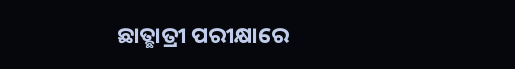ଛାତ୍ଛାତ୍ରୀ ପରୀକ୍ଷାରେ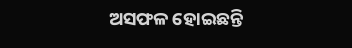ଅସଫଳ ହୋଇଛନ୍ତି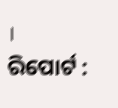।
ରିପୋର୍ଟ :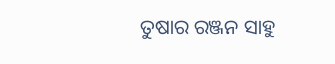ତୁଷାର ରଞ୍ଜନ ସାହୁ